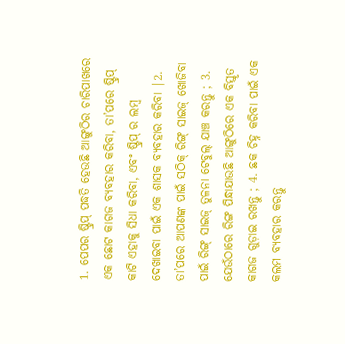1. ପେପର ଷ୍ଟ୍ରିପ୍ ପଦ୍ଧତି ହେଉଛି ଆଙ୍ଗୁଠିର ଚାରିପାଖରେ ଏକ ଛୋଟ କାଗଜ ବ୍ୟବହାର କରିବା, ତା’ପରେ ଷ୍ଟ୍ରିପ୍ କାଟି ଏହାକୁ ସିଧା କରିବା, ଏବଂ ଷ୍ଟ୍ରିପ୍ ର ଲମ୍ବ ଦେଖାଇବା ପାଇଁ ଏକ ଶାସକ ବ୍ୟବହାର କରିବା |2. ତା’ପରେ ଆପଣଙ୍କ ପାଇଁ ସଠିକ୍ ରିଙ୍ଗ୍ ସାଇଜ୍ ଖୋଜିବା ପାଇଁ ରିଙ୍ଗ୍ ସାଇଜ୍ ତୁଳନା ଟେବୁଲ୍ ଯାଞ୍ଚ କରନ୍ତୁ ; 3. ଯେଉଁଠାରେ ରିଙ୍ଗ ପିନ୍ଧାଯାଉଛି ଆଙ୍ଗୁଠିରେ ଏକ ବିସ୍ତୃତ କାଗଜ ଗୁଡ଼ାଇ ରଖନ୍ତୁ ; 4. ଛକ ଚିହ୍ନ କରିବା ପାଇଁ ଏକ କଲମ ବ୍ୟବହାର କରନ୍ତୁ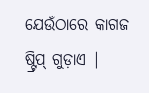ଯେଉଁଠାରେ କାଗଜ ଷ୍ଟ୍ରିପ୍ ଗୁଡ଼ାଏ |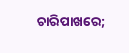ଚାରିପାଖରେ;